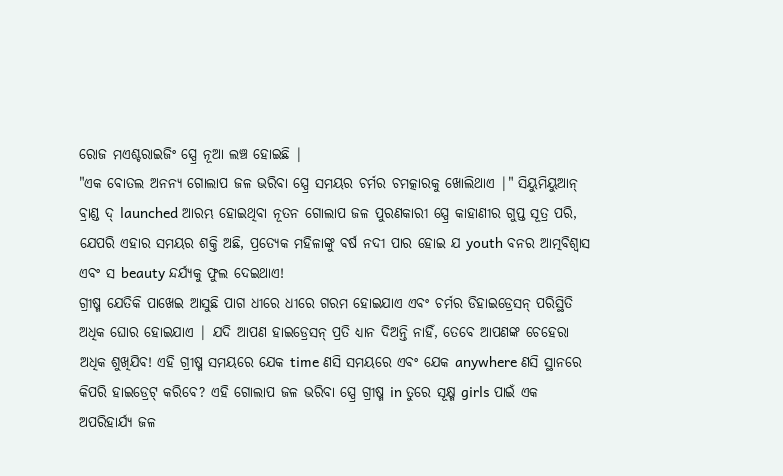ରୋଜ ମଏଶ୍ଚରାଇଜିଂ ସ୍ପ୍ରେ ନୂଆ ଲଞ୍ଚ ହୋଇଛି |
"ଏକ ବୋତଲ ଅନନ୍ୟ ଗୋଲାପ ଜଳ ଭରିବା ସ୍ପ୍ରେ ସମୟର ଚର୍ମର ଚମତ୍କାରକୁ ଖୋଲିଥାଏ |" ସିୟୁମିୟୁଆନ୍ ବ୍ରାଣ୍ଡ ଦ୍ launched ଆରମ୍ଭ ହୋଇଥିବା ନୂତନ ଗୋଲାପ ଜଳ ପୁରଣକାରୀ ସ୍ପ୍ରେ କାହାଣୀର ଗୁପ୍ତ ସୂତ୍ର ପରି, ଯେପରି ଏହାର ସମୟର ଶକ୍ତି ଅଛି, ପ୍ରତ୍ୟେକ ମହିଳାଙ୍କୁ ବର୍ଷ ନଦୀ ପାର ହୋଇ ଯ youth ବନର ଆତ୍ମବିଶ୍ୱାସ ଏବଂ ସ beauty ନ୍ଦର୍ଯ୍ୟକୁ ଫୁଲ ଦେଇଥାଏ!
ଗ୍ରୀଷ୍ମ ଯେତିକି ପାଖେଇ ଆସୁଛି ପାଗ ଧୀରେ ଧୀରେ ଗରମ ହୋଇଯାଏ ଏବଂ ଚର୍ମର ଡିହାଇଡ୍ରେସନ୍ ପରିସ୍ଥିତି ଅଧିକ ଘୋର ହୋଇଯାଏ | ଯଦି ଆପଣ ହାଇଡ୍ରେସନ୍ ପ୍ରତି ଧ୍ୟାନ ଦିଅନ୍ତି ନାହିଁ, ତେବେ ଆପଣଙ୍କ ଚେହେରା ଅଧିକ ଶୁଖିଯିବ! ଏହି ଗ୍ରୀଷ୍ମ ସମୟରେ ଯେକ time ଣସି ସମୟରେ ଏବଂ ଯେକ anywhere ଣସି ସ୍ଥାନରେ କିପରି ହାଇଡ୍ରେଟ୍ କରିବେ? ଏହି ଗୋଲାପ ଜଳ ଭରିବା ସ୍ପ୍ରେ ଗ୍ରୀଷ୍ମ in ତୁରେ ସୂକ୍ଷ୍ମ girls ପାଇଁ ଏକ ଅପରିହାର୍ଯ୍ୟ ଜଳ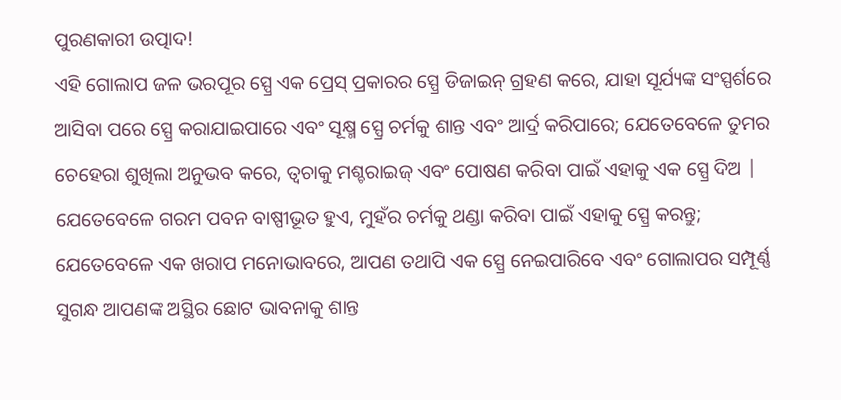ପୁରଣକାରୀ ଉତ୍ପାଦ!
ଏହି ଗୋଲାପ ଜଳ ଭରପୂର ସ୍ପ୍ରେ ଏକ ପ୍ରେସ୍ ପ୍ରକାରର ସ୍ପ୍ରେ ଡିଜାଇନ୍ ଗ୍ରହଣ କରେ, ଯାହା ସୂର୍ଯ୍ୟଙ୍କ ସଂସ୍ପର୍ଶରେ ଆସିବା ପରେ ସ୍ପ୍ରେ କରାଯାଇପାରେ ଏବଂ ସୂକ୍ଷ୍ମ ସ୍ପ୍ରେ ଚର୍ମକୁ ଶାନ୍ତ ଏବଂ ଆର୍ଦ୍ର କରିପାରେ; ଯେତେବେଳେ ତୁମର ଚେହେରା ଶୁଖିଲା ଅନୁଭବ କରେ, ତ୍ୱଚାକୁ ମଶ୍ଚରାଇଜ୍ ଏବଂ ପୋଷଣ କରିବା ପାଇଁ ଏହାକୁ ଏକ ସ୍ପ୍ରେ ଦିଅ | ଯେତେବେଳେ ଗରମ ପବନ ବାଷ୍ପୀଭୂତ ହୁଏ, ମୁହଁର ଚର୍ମକୁ ଥଣ୍ଡା କରିବା ପାଇଁ ଏହାକୁ ସ୍ପ୍ରେ କରନ୍ତୁ; ଯେତେବେଳେ ଏକ ଖରାପ ମନୋଭାବରେ, ଆପଣ ତଥାପି ଏକ ସ୍ପ୍ରେ ନେଇପାରିବେ ଏବଂ ଗୋଲାପର ସମ୍ପୂର୍ଣ୍ଣ ସୁଗନ୍ଧ ଆପଣଙ୍କ ଅସ୍ଥିର ଛୋଟ ଭାବନାକୁ ଶାନ୍ତ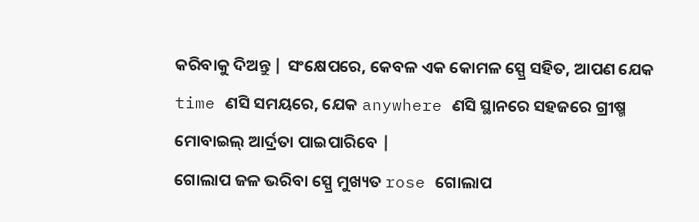କରିବାକୁ ଦିଅନ୍ତୁ | ସଂକ୍ଷେପରେ, କେବଳ ଏକ କୋମଳ ସ୍ପ୍ରେ ସହିତ, ଆପଣ ଯେକ time ଣସି ସମୟରେ, ଯେକ anywhere ଣସି ସ୍ଥାନରେ ସହଜରେ ଗ୍ରୀଷ୍ମ ମୋବାଇଲ୍ ଆର୍ଦ୍ରତା ପାଇପାରିବେ |
ଗୋଲାପ ଜଳ ଭରିବା ସ୍ପ୍ରେ ମୁଖ୍ୟତ rose ଗୋଲାପ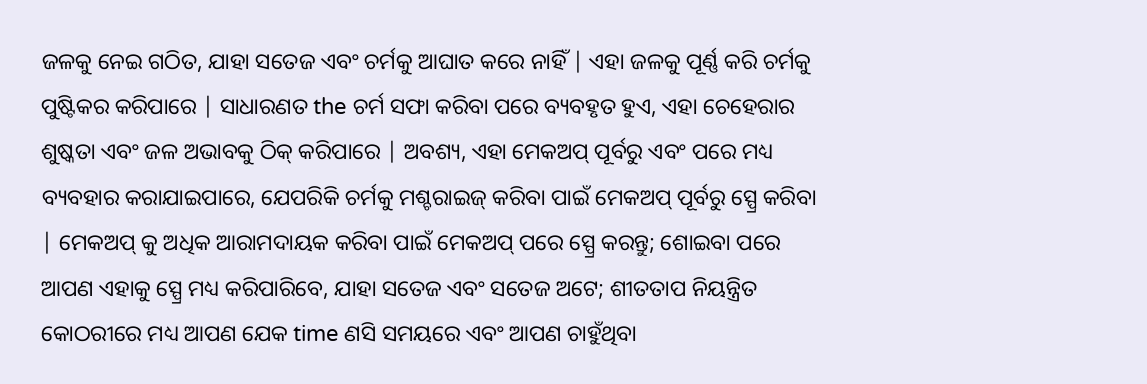ଜଳକୁ ନେଇ ଗଠିତ, ଯାହା ସତେଜ ଏବଂ ଚର୍ମକୁ ଆଘାତ କରେ ନାହିଁ | ଏହା ଜଳକୁ ପୂର୍ଣ୍ଣ କରି ଚର୍ମକୁ ପୁଷ୍ଟିକର କରିପାରେ | ସାଧାରଣତ the ଚର୍ମ ସଫା କରିବା ପରେ ବ୍ୟବହୃତ ହୁଏ, ଏହା ଚେହେରାର ଶୁଷ୍କତା ଏବଂ ଜଳ ଅଭାବକୁ ଠିକ୍ କରିପାରେ | ଅବଶ୍ୟ, ଏହା ମେକଅପ୍ ପୂର୍ବରୁ ଏବଂ ପରେ ମଧ୍ୟ ବ୍ୟବହାର କରାଯାଇପାରେ, ଯେପରିକି ଚର୍ମକୁ ମଶ୍ଚରାଇଜ୍ କରିବା ପାଇଁ ମେକଅପ୍ ପୂର୍ବରୁ ସ୍ପ୍ରେ କରିବା | ମେକଅପ୍ କୁ ଅଧିକ ଆରାମଦାୟକ କରିବା ପାଇଁ ମେକଅପ୍ ପରେ ସ୍ପ୍ରେ କରନ୍ତୁ; ଶୋଇବା ପରେ ଆପଣ ଏହାକୁ ସ୍ପ୍ରେ ମଧ୍ୟ କରିପାରିବେ, ଯାହା ସତେଜ ଏବଂ ସତେଜ ଅଟେ; ଶୀତତାପ ନିୟନ୍ତ୍ରିତ କୋଠରୀରେ ମଧ୍ୟ ଆପଣ ଯେକ time ଣସି ସମୟରେ ଏବଂ ଆପଣ ଚାହୁଁଥିବା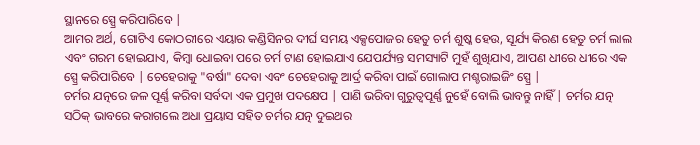ସ୍ଥାନରେ ସ୍ପ୍ରେ କରିପାରିବେ |
ଆମର ଅର୍ଥ, ଗୋଟିଏ କୋଠରୀରେ ଏୟାର କଣ୍ଡିସିନର ଦୀର୍ଘ ସମୟ ଏକ୍ସପୋଜର ହେତୁ ଚର୍ମ ଶୁଷ୍କ ହେଉ, ସୂର୍ଯ୍ୟ କିରଣ ହେତୁ ଚର୍ମ ଲାଲ ଏବଂ ଗରମ ହୋଇଯାଏ, କିମ୍ବା ଧୋଇବା ପରେ ଚର୍ମ ଟାଣ ହୋଇଯାଏ ଯେପର୍ଯ୍ୟନ୍ତ ସମସ୍ୟାଟି ମୁହଁ ଶୁଖିଯାଏ, ଆପଣ ଧୀରେ ଧୀରେ ଏକ ସ୍ପ୍ରେ କରିପାରିବେ | ଚେହେରାକୁ "ବର୍ଷା" ଦେବା ଏବଂ ଚେହେରାକୁ ଆର୍ଦ୍ର କରିବା ପାଇଁ ଗୋଲାପ ମଶ୍ଚରାଇଜିଂ ସ୍ପ୍ରେ |
ଚର୍ମର ଯତ୍ନରେ ଜଳ ପୂର୍ଣ୍ଣ କରିବା ସର୍ବଦା ଏକ ପ୍ରମୁଖ ପଦକ୍ଷେପ | ପାଣି ଭରିବା ଗୁରୁତ୍ୱପୂର୍ଣ୍ଣ ନୁହେଁ ବୋଲି ଭାବନ୍ତୁ ନାହିଁ | ଚର୍ମର ଯତ୍ନ ସଠିକ୍ ଭାବରେ କରାଗଲେ ଅଧା ପ୍ରୟାସ ସହିତ ଚର୍ମର ଯତ୍ନ ଦୁଇଥର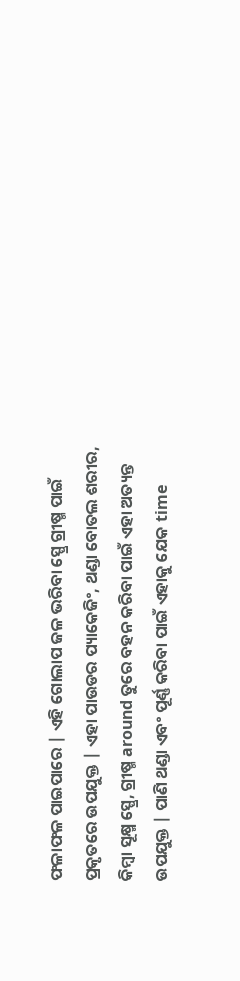ଫଳାଫଳ ପାଇପାରେ | ଏହି ଗୋଲାପ ଜଳ ଭରିବା ସ୍ପ୍ରେ ଗ୍ରୀଷ୍ମ ପାଇଁ ପ୍ରକୃତରେ ଉପଯୁକ୍ତ | ଏହା ପାଉଡର ପ୍ୟାକେଜିଂ, ଥଣ୍ଡା ବୋତଲ ଶରୀର, କିମ୍ବା ସୂକ୍ଷ୍ମ ସ୍ପ୍ରେ, ଗ୍ରୀଷ୍ମ around ତୁରେ ବହନ କରିବା ପାଇଁ ଏହା ଅତ୍ୟନ୍ତ ଉପଯୁକ୍ତ | ପାଣି ଥଣ୍ଡା ଏବଂ ପୂର୍ଣ୍ଣ କରିବା ପାଇଁ ଏହାକୁ ଯେକ time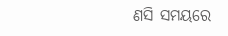ଣସି ସମୟରେ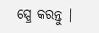ସ୍ପ୍ରେ କରନ୍ତୁ |